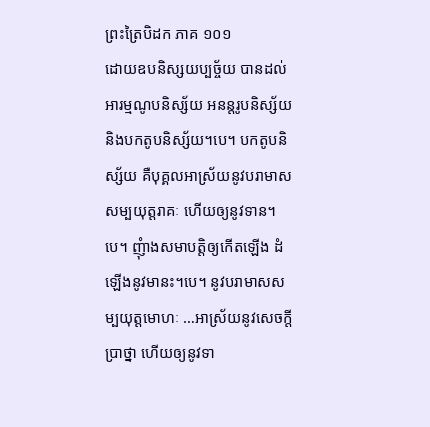ព្រះត្រៃបិដក ភាគ ១០១
ដោយឧបនិស្សយប្បច្ច័យ បានដល់អារម្មណូបនិស្ស័យ អនន្តរូបនិស្ស័យ និងបកតូបនិស្ស័យ។បេ។ បកតូបនិស្ស័យ គឺបុគ្គលអាស្រ័យនូវបរាមាសសម្បយុត្តរាគៈ ហើយឲ្យនូវទាន។បេ។ ញុំាងសមាបត្តិឲ្យកើតឡើង ដំឡើងនូវមានះ។បេ។ នូវបរាមាសសម្បយុត្តមោហៈ …អាស្រ័យនូវសេចក្តីប្រាថ្នា ហើយឲ្យនូវទា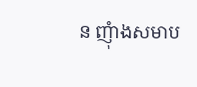ន ញុំាងសមាប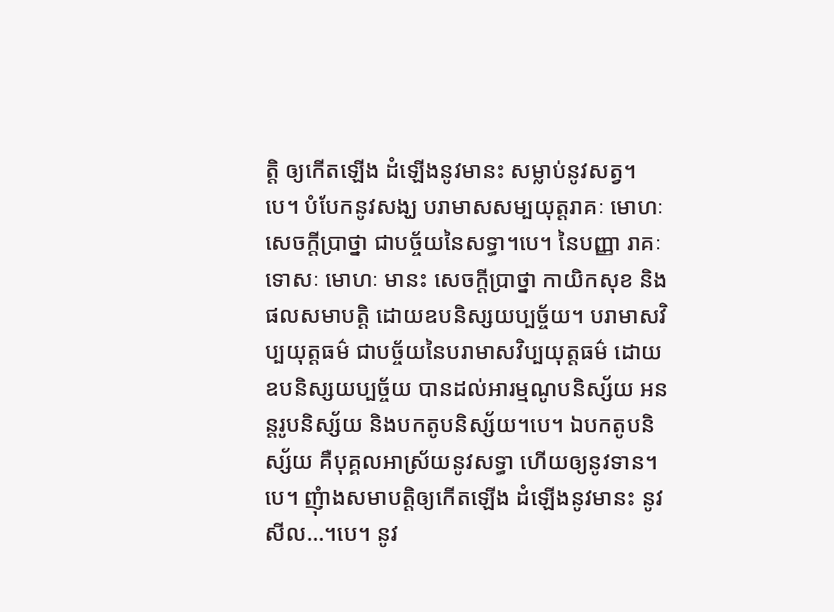ត្តិ ឲ្យកើតឡើង ដំឡើងនូវមានះ សម្លាប់នូវសត្វ។បេ។ បំបែកនូវសង្ឃ បរាមាសសម្បយុត្តរាគៈ មោហៈ សេចក្តីប្រាថ្នា ជាបច្ច័យនៃសទ្ធា។បេ។ នៃបញ្ញា រាគៈ ទោសៈ មោហៈ មានះ សេចក្តីប្រាថ្នា កាយិកសុខ និងផលសមាបត្តិ ដោយឧបនិស្សយប្បច្ច័យ។ បរាមាសវិប្បយុត្តធម៌ ជាបច្ច័យនៃបរាមាសវិប្បយុត្តធម៌ ដោយឧបនិស្សយប្បច្ច័យ បានដល់អារម្មណូបនិស្ស័យ អនន្តរូបនិស្ស័យ និងបកតូបនិស្ស័យ។បេ។ ឯបកតូបនិស្ស័យ គឺបុគ្គលអាស្រ័យនូវសទ្ធា ហើយឲ្យនូវទាន។បេ។ ញុំាងសមាបត្តិឲ្យកើតឡើង ដំឡើងនូវមានះ នូវសីល…។បេ។ នូវ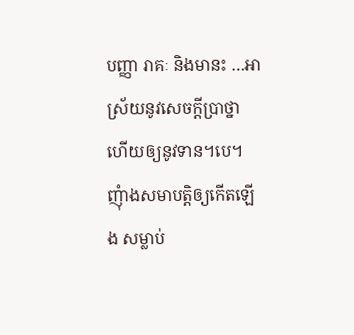បញ្ញា រាគៈ និងមានះ …អាស្រ័យនូវសេចក្តីប្រាថ្នា ហើយឲ្យនូវទាន។បេ។ ញុំាងសមាបត្តិឲ្យកើតឡើង សម្លាប់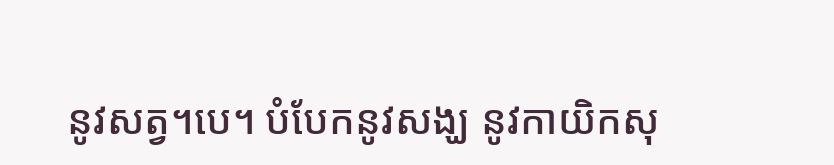នូវសត្វ។បេ។ បំបែកនូវសង្ឃ នូវកាយិកសុ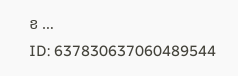ខ …
ID: 637830637060489544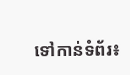ទៅកាន់ទំព័រ៖